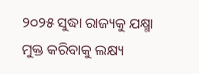୨୦୨୫ ସୁଦ୍ଧା ରାଜ୍ୟକୁ ଯକ୍ଷ୍ମା ମୁକ୍ତ କରିବାକୁ ଲକ୍ଷ୍ୟ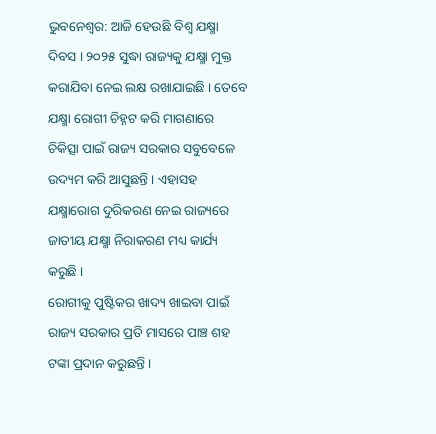ଭୁବନେଶ୍ୱର: ଆଜି ହେଉଛି ବିଶ୍ୱ ଯକ୍ଷ୍ମା ଦିବସ । ୨୦୨୫ ସୁଦ୍ଧା ରାଜ୍ୟକୁ ଯକ୍ଷ୍ମା ମୁକ୍ତ କରାଯିବା ନେଇ ଲକ୍ଷ ରଖାଯାଇଛି । ତେବେ ଯକ୍ଷ୍ମା ରୋଗୀ ଚିହ୍ନଟ କରି ମାଗଣାରେ ଚିକିତ୍ସା ପାଇଁ ରାଜ୍ୟ ସରକାର ସବୁବେଳେ ଉଦ୍ୟମ କରି ଆସୁଛନ୍ତି । ଏହାସହ ଯକ୍ଷ୍ମାରୋଗ ଦୁରିକରଣ ନେଇ ରାଜ୍ୟରେ ଜାତୀୟ ଯକ୍ଷ୍ମା ନିରାକରଣ ମଧ୍ୟ କାର୍ଯ୍ୟ କରୁଛି ।
ରୋଗୀକୁ ପୁଷ୍ଟିକର ଖାଦ୍ୟ ଖାଇବା ପାଇଁ ରାଜ୍ୟ ସରକାର ପ୍ରତି ମାସରେ ପାଞ୍ଚ ଶହ ଟଙ୍କା ପ୍ରଦାନ କରୁଛନ୍ତି ।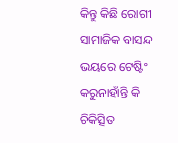କିନ୍ତୁ କିଛି ରୋଗୀ ସାମାଜିକ ବାସନ୍ଦ ଭୟରେ ଟେଷ୍ଟିଂ କରୁନାହାଁନ୍ତି କି ଚିକିତ୍ସିତ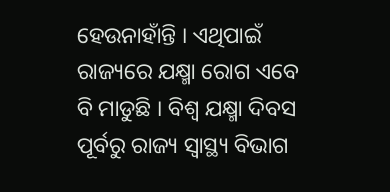ହେଉନାହାଁନ୍ତି । ଏଥିପାଇଁ ରାଜ୍ୟରେ ଯକ୍ଷ୍ମା ରୋଗ ଏବେ ବି ମାଡୁଛି । ବିଶ୍ୱ ଯକ୍ଷ୍ମା ଦିବସ ପୂର୍ବରୁ ରାଜ୍ୟ ସ୍ବାସ୍ଥ୍ୟ ବିଭାଗ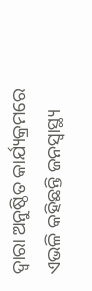ଦ୍ବାରା ଅନୁଷ୍ଠିତ କାର୍ଯ୍ୟକ୍ରମରେ ଏଭଳି କହିଛନ୍ତି ଜନସ୍ବାସ୍ଥ୍ୟ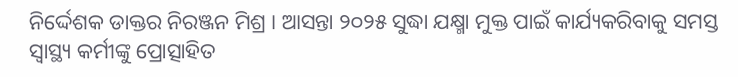ନିର୍ଦ୍ଦେଶକ ଡାକ୍ତର ନିରଞ୍ଜନ ମିଶ୍ର । ଆସନ୍ତା ୨୦୨୫ ସୁଦ୍ଧା ଯକ୍ଷ୍ମା ମୁକ୍ତ ପାଇଁ କାର୍ଯ୍ୟକରିବାକୁ ସମସ୍ତ ସ୍ବାସ୍ଥ୍ୟ କର୍ମୀଙ୍କୁ ପ୍ରୋତ୍ସାହିତ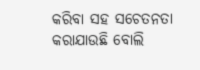କରିବା ସହ ସଚେତନତା କରାଯାଉଛି ବୋଲି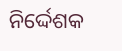ନିର୍ଦ୍ଦେଶକ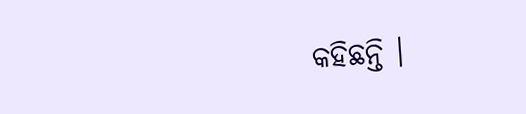କହିଛନ୍ତି ।